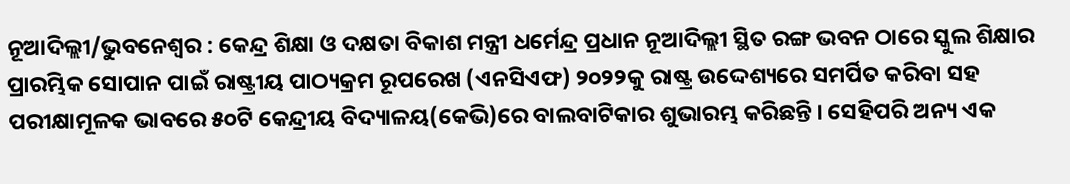ନୂଆଦିଲ୍ଲୀ/ଭୁବନେଶ୍ୱର : କେନ୍ଦ୍ର ଶିକ୍ଷା ଓ ଦକ୍ଷତା ବିକାଶ ମନ୍ତ୍ରୀ ଧର୍ମେନ୍ଦ୍ର ପ୍ରଧାନ ନୂଆଦିଲ୍ଲୀ ସ୍ଥିତ ରଙ୍ଗ ଭବନ ଠାରେ ସ୍କୁଲ ଶିକ୍ଷାର ପ୍ରାରମ୍ଭିକ ସୋପାନ ପାଇଁ ରାଷ୍ଟ୍ରୀୟ ପାଠ୍ୟକ୍ରମ ରୂପରେଖ (ଏନସିଏଫ) ୨୦୨୨କୁ ରାଷ୍ଟ୍ର ଉଦ୍ଦେଶ୍ୟରେ ସମର୍ପିତ କରିବା ସହ ପରୀକ୍ଷାମୂଳକ ଭାବରେ ୫୦ଟି କେନ୍ଦ୍ରୀୟ ବିଦ୍ୟାଳୟ(କେଭି)ରେ ବାଲବାଟିକାର ଶୁଭାରମ୍ଭ କରିଛନ୍ତି । ସେହିପରି ଅନ୍ୟ ଏକ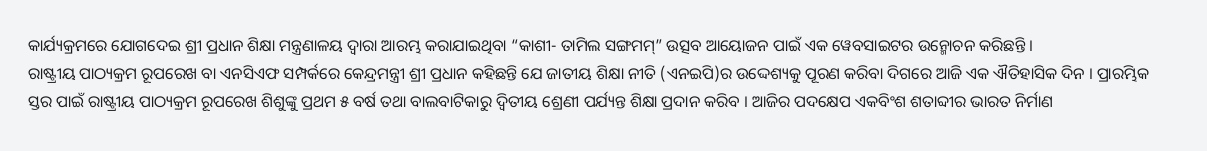କାର୍ଯ୍ୟକ୍ରମରେ ଯୋଗଦେଇ ଶ୍ରୀ ପ୍ରଧାନ ଶିକ୍ଷା ମନ୍ତ୍ରଣାଳୟ ଦ୍ୱାରା ଆରମ୍ଭ କରାଯାଇଥିବା “କାଶୀ- ତାମିଲ ସଙ୍ଗମମ୍” ଉତ୍ସବ ଆୟୋଜନ ପାଇଁ ଏକ ୱେବସାଇଟର ଉନ୍ମୋଚନ କରିଛନ୍ତି ।
ରାଷ୍ଟ୍ରୀୟ ପାଠ୍ୟକ୍ରମ ରୂପରେଖ ବା ଏନସିଏଫ ସମ୍ପର୍କରେ କେନ୍ଦ୍ରମନ୍ତ୍ରୀ ଶ୍ରୀ ପ୍ରଧାନ କହିଛନ୍ତି ଯେ ଜାତୀୟ ଶିକ୍ଷା ନୀତି (ଏନଇପି)ର ଉଦ୍ଦେଶ୍ୟକୁ ପୂରଣ କରିବା ଦିଗରେ ଆଜି ଏକ ଐତିହାସିକ ଦିନ । ପ୍ରାରମ୍ଭିକ ସ୍ତର ପାଇଁ ରାଷ୍ଟ୍ରୀୟ ପାଠ୍ୟକ୍ରମ ରୂପରେଖ ଶିଶୁଙ୍କୁ ପ୍ରଥମ ୫ ବର୍ଷ ତଥା ବାଲବାଟିକାରୁ ଦ୍ୱିତୀୟ ଶ୍ରେଣୀ ପର୍ଯ୍ୟନ୍ତ ଶିକ୍ଷା ପ୍ରଦାନ କରିବ । ଆଜିର ପଦକ୍ଷେପ ଏକବିଂଶ ଶତାବ୍ଦୀର ଭାରତ ନିର୍ମାଣ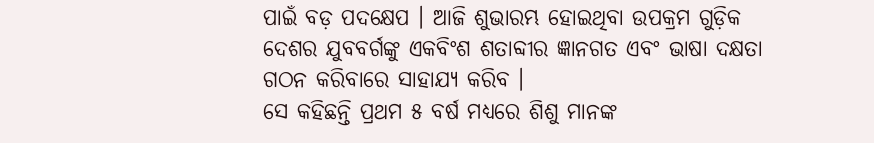ପାଇଁ ବଡ଼ ପଦକ୍ଷେପ । ଆଜି ଶୁଭାରମ୍ଭ ହୋଇଥିବା ଉପକ୍ରମ ଗୁଡ଼ିକ ଦେଶର ଯୁବବର୍ଗଙ୍କୁ ଏକବିଂଶ ଶତାବ୍ଦୀର ଜ୍ଞାନଗତ ଏବଂ ଭାଷା ଦକ୍ଷତା ଗଠନ କରିବାରେ ସାହାଯ୍ୟ କରିବ ।
ସେ କହିଛନ୍ତି ପ୍ରଥମ ୫ ବର୍ଷ ମଧ୍ୟରେ ଶିଶୁ ମାନଙ୍କ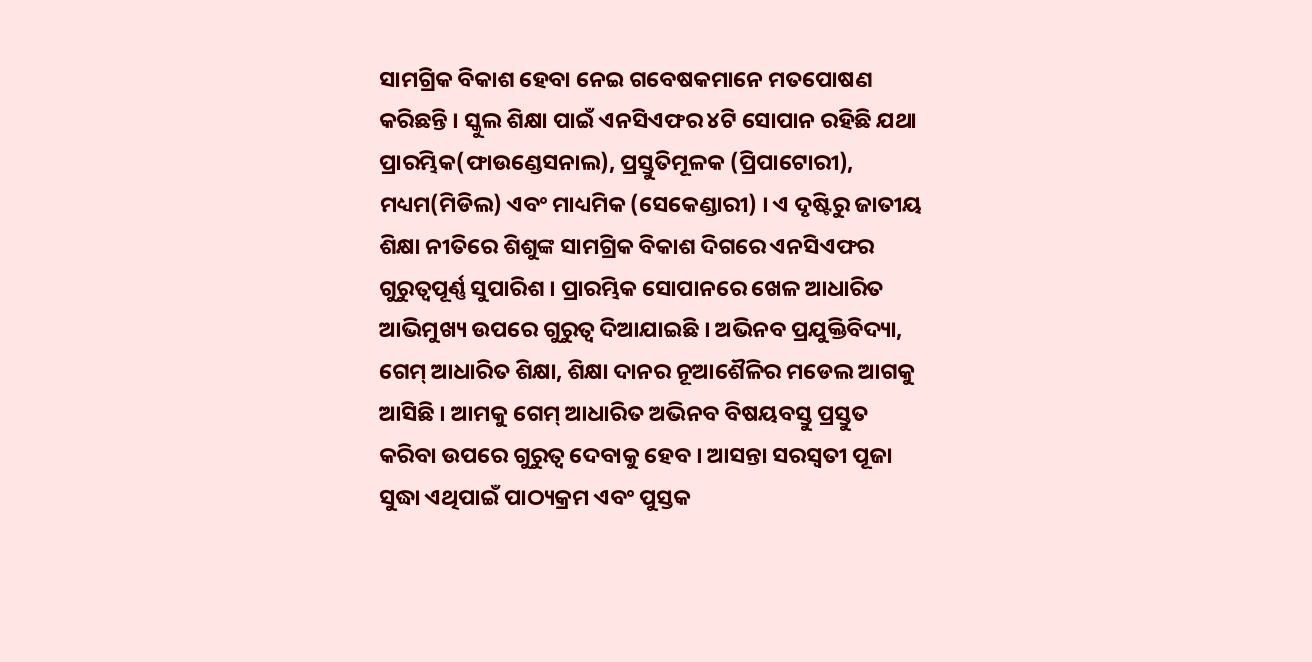ସାମଗ୍ରିକ ବିକାଶ ହେବା ନେଇ ଗବେଷକମାନେ ମତପୋଷଣ କରିଛନ୍ତି । ସ୍କୁଲ ଶିକ୍ଷା ପାଇଁ ଏନସିଏଫର ୪ଟି ସୋପାନ ରହିଛି ଯଥା ପ୍ରାରମ୍ଭିକ(ଫାଉଣ୍ଡେସନାଲ), ପ୍ରସ୍ତୁତିମୂଳକ (ପ୍ରିପାଟୋରୀ), ମଧ୍ୟମ(ମିଡିଲ) ଏବଂ ମାଧ୍ୟମିକ (ସେକେଣ୍ଡାରୀ) । ଏ ଦୃଷ୍ଟିରୁ ଜାତୀୟ ଶିକ୍ଷା ନୀତିରେ ଶିଶୁଙ୍କ ସାମଗ୍ରିକ ବିକାଶ ଦିଗରେ ଏନସିଏଫର ଗୁରୁତ୍ୱପୂର୍ଣ୍ଣ ସୁପାରିଶ । ପ୍ରାରମ୍ଭିକ ସୋପାନରେ ଖେଳ ଆଧାରିତ ଆଭିମୁଖ୍ୟ ଉପରେ ଗୁରୁତ୍ୱ ଦିଆଯାଇଛି । ଅଭିନବ ପ୍ରଯୁକ୍ତିବିଦ୍ୟା, ଗେମ୍ ଆଧାରିତ ଶିକ୍ଷା, ଶିକ୍ଷା ଦାନର ନୂଆଶୈଳିର ମଡେଲ ଆଗକୁ ଆସିଛି । ଆମକୁ ଗେମ୍ ଆଧାରିତ ଅଭିନବ ବିଷୟବସ୍ତୁ ପ୍ରସ୍ତୁତ କରିବା ଉପରେ ଗୁରୁତ୍ୱ ଦେବାକୁ ହେବ । ଆସନ୍ତା ସରସ୍ୱତୀ ପୂଜା ସୁଦ୍ଧା ଏଥିପାଇଁ ପାଠ୍ୟକ୍ରମ ଏବଂ ପୁସ୍ତକ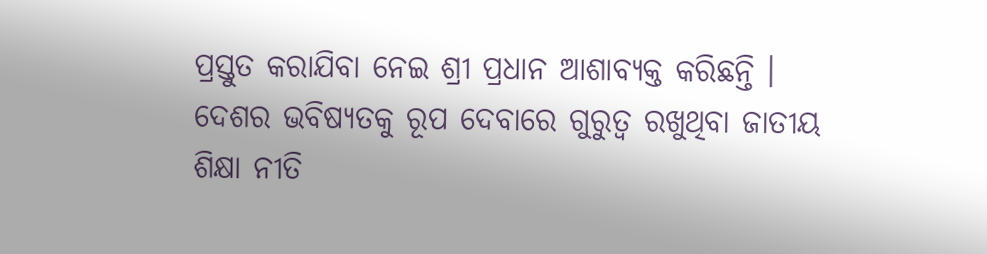ପ୍ରସ୍ତୁତ କରାଯିବା ନେଇ ଶ୍ରୀ ପ୍ରଧାନ ଆଶାବ୍ୟକ୍ତ କରିଛନ୍ତି ।
ଦେଶର ଭବିଷ୍ୟତକୁ ରୂପ ଦେବାରେ ଗୁରୁତ୍ୱ ରଖୁଥିବା ଜାତୀୟ ଶିକ୍ଷା ନୀତି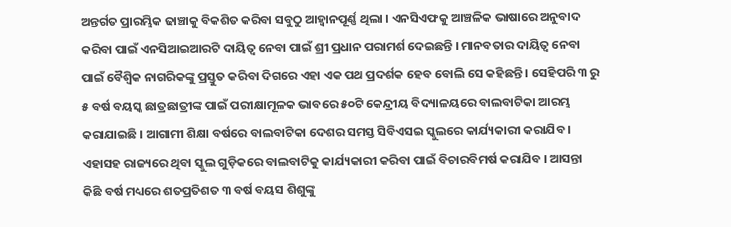ଅନ୍ତର୍ଗତ ପ୍ରାରମ୍ଭିକ ଢାଞ୍ଚାକୁ ବିକଶିତ କରିବା ସବୁଠୁ ଆହ୍ୱାନପୂର୍ଣ୍ଣ ଥିଲା । ଏନସିଏଫକୁ ଆଞ୍ଚଳିକ ଭାଷାରେ ଅନୁବାଦ କରିବା ପାଇଁ ଏନସିଆଇଆରଟି ଦାୟିତ୍ୱ ନେବା ପାଇଁ ଶ୍ରୀ ପ୍ରଧାନ ପରାମର୍ଶ ଦେଇଛନ୍ତି । ମାନବତାର ଦାୟିତ୍ୱ ନେବା ପାଇଁ ବୈଶ୍ୱିକ ନାଗରିକଙ୍କୁ ପ୍ରସ୍ତୁତ କରିବା ଦିଗରେ ଏହା ଏକ ପଥ ପ୍ରଦର୍ଶକ ହେବ ବୋଲି ସେ କହିଛନ୍ତି । ସେହିପରି ୩ ରୁ ୫ ବର୍ଷ ବୟସ୍କ ଛାତ୍ରଛାତ୍ରୀଙ୍କ ପାଇଁ ପରୀକ୍ଷାମୂଳକ ଭାବରେ ୫୦ଟି କେନ୍ଦ୍ରୀୟ ବିଦ୍ୟାଳୟରେ ବାଲବାଟିକା ଆରମ୍ଭ କରାଯାଇଛି । ଆଗାମୀ ଶିକ୍ଷା ବର୍ଷରେ ବାଲବାଟିକା ଦେଶର ସମସ୍ତ ସିବିଏସଇ ସ୍କୁଲରେ କାର୍ଯ୍ୟକାରୀ କରାଯିବ । ଏହାସହ ରାଜ୍ୟରେ ଥିବା ସ୍କୁଲ ଗୁଡ଼ିକରେ ବାଲବାଟିକୁ କାର୍ଯ୍ୟକାରୀ କରିବା ପାଇଁ ବିଚାରବିମର୍ଷ କରାଯିବ । ଆସନ୍ତା କିଛି ବର୍ଷ ମଧ୍ୟରେ ଶତପ୍ରତିଶତ ୩ ବର୍ଷ ବୟସ ଶିଶୁଙ୍କୁ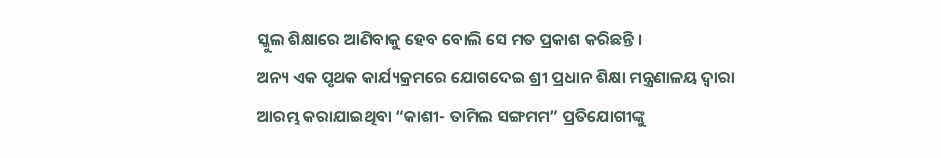ସ୍କୁଲ ଶିକ୍ଷାରେ ଆଣିବାକୁ ହେବ ବୋଲି ସେ ମତ ପ୍ରକାଶ କରିଛନ୍ତି ।
ଅନ୍ୟ ଏକ ପୃଥକ କାର୍ଯ୍ୟକ୍ରମରେ ଯୋଗଦେଇ ଶ୍ରୀ ପ୍ରଧାନ ଶିକ୍ଷା ମନ୍ତ୍ରଣାଳୟ ଦ୍ୱାରା ଆରମ୍ଭ କରାଯାଇଥିବା “କାଶୀ- ତାମିଲ ସଙ୍ଗମମ” ପ୍ରତିଯୋଗୀଙ୍କୁ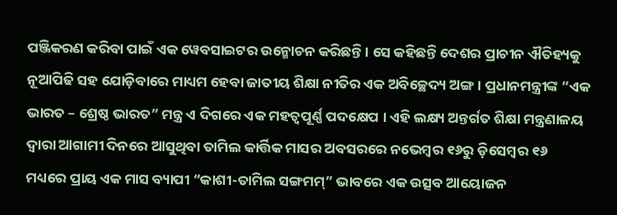ପଞ୍ଜିକରଣ କରିବା ପାଇଁ ଏକ ୱେବସାଇଟର ଉନ୍ମୋଚନ କରିଛନ୍ତି । ସେ କହିଛନ୍ତି ଦେଶର ପ୍ରାଚୀନ ଐତିହ୍ୟକୁ ନୂଆପିଢି ସହ ଯୋଡ଼ିବାରେ ମାଧ୍ୟମ ହେବା ଜାତୀୟ ଶିକ୍ଷା ନୀତିର ଏକ ଅବିଚ୍ଛେଦ୍ୟ ଅଙ୍ଗ । ପ୍ରଧାନମନ୍ତ୍ରୀଙ୍କ “ଏକ ଭାରତ – ଶ୍ରେଷ୍ଠ ଭାରତ” ମନ୍ତ୍ର ଏ ଦିଗରେ ଏକ ମହତ୍ୱପୂର୍ଣ୍ଣ ପଦକ୍ଷେପ । ଏହି ଲକ୍ଷ୍ୟ ଅନ୍ତର୍ଗତ ଶିକ୍ଷା ମନ୍ତ୍ରଣାଳୟ ଦ୍ୱାରା ଆଗାମୀ ଦିନରେ ଆସୁଥିବା ତାମିଲ କାର୍ତ୍ତିକ ମାସର ଅବସରରେ ନଭେମ୍ବର ୧୬ରୁ ଡ଼ିସେମ୍ବର ୧୬ ମଧ୍ୟରେ ପ୍ରାୟ ଏକ ମାସ ବ୍ୟାପୀ “କାଶୀ-ତାମିଲ ସଙ୍ଗମମ୍” ଭାବରେ ଏକ ଉତ୍ସବ ଆୟୋଜନ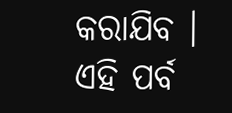କରାଯିବ । ଏହି ପର୍ବ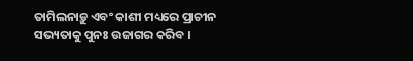ତାମିଲନାଡ଼ୁ ଏବଂ କାଶୀ ମଧ୍ୟରେ ପ୍ରାଚୀନ ସଭ୍ୟତାକୁ ପୁନଃ ଉଜାଗର କରିବ ।